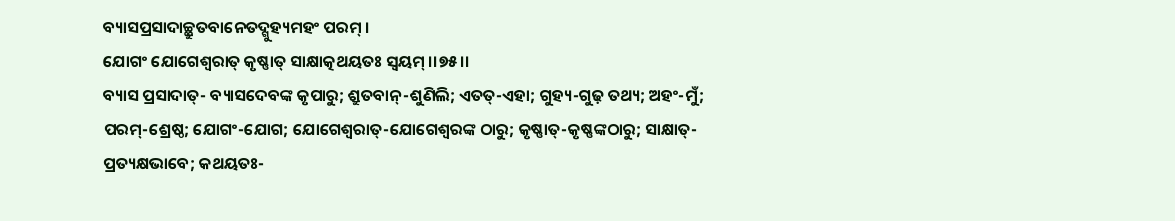ବ୍ୟାସପ୍ରସାଦାଚ୍ଛ୍ରୁତବାନେତଦ୍ଗୁହ୍ୟମହଂ ପରମ୍ ।
ଯୋଗଂ ଯୋଗେଶ୍ୱରାତ୍ କୃଷ୍ଣାତ୍ ସାକ୍ଷାତ୍କଥୟତଃ ସ୍ୱୟମ୍ ।।୭୫।।
ବ୍ୟାସ ପ୍ରସାଦାତ୍- ବ୍ୟାସଦେବଙ୍କ କୃପାରୁ; ଶ୍ରୁତବାନ୍-ଶୁଣିଲି; ଏତତ୍-ଏହା; ଗୁହ୍ୟ-ଗୁଢ଼ ତଥ୍ୟ; ଅହଂ-ମୁଁ; ପରମ୍-ଶ୍ରେଷ୍ଠ; ଯୋଗଂ-ଯୋଗ; ଯୋଗେଶ୍ୱରାତ୍-ଯୋଗେଶ୍ୱରଙ୍କ ଠାରୁ; କୃଷ୍ଣାତ୍-କୃଷ୍ଣଙ୍କଠାରୁ; ସାକ୍ଷାତ୍-ପ୍ରତ୍ୟକ୍ଷଭାବେ; କଥୟତଃ-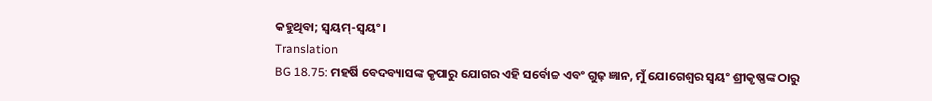କହୁଥିବା; ସ୍ୱୟମ୍-ସ୍ୱୟଂ ।
Translation
BG 18.75: ମହର୍ଷି ବେଦବ୍ୟାସଙ୍କ କୃପାରୁ ଯୋଗର ଏହି ସର୍ବୋଚ୍ଚ ଏବଂ ଗୁଢ଼ ଜ୍ଞାନ, ମୁଁ ଯୋଗେଶ୍ୱର ସ୍ୱୟଂ ଶ୍ରୀକୃଷ୍ଣଙ୍କ ଠାରୁ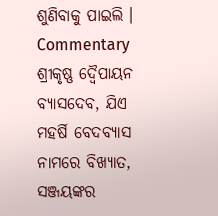ଶୁଣିବାକୁ ପାଇଲି ।
Commentary
ଶ୍ରୀକୃଷ୍ଣ ଦ୍ୱୈପାୟନ ବ୍ୟାସଦେବ, ଯିଏ ମହର୍ଷି ବେଦବ୍ୟାସ ନାମରେ ବିଖ୍ୟାତ, ସଞ୍ଜୟଙ୍କର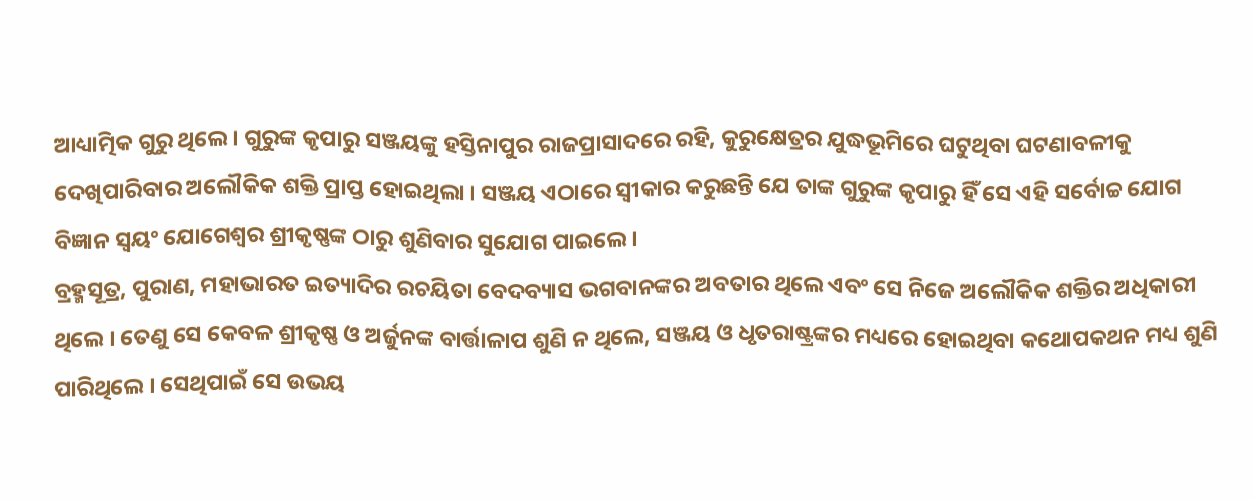ଆଧ୍ୟାତ୍ମିକ ଗୁରୁ ଥିଲେ । ଗୁରୁଙ୍କ କୃପାରୁ ସଞ୍ଜୟଙ୍କୁ ହସ୍ତିନାପୁର ରାଜପ୍ରାସାଦରେ ରହି, କୁରୁକ୍ଷେତ୍ରର ଯୁଦ୍ଧଭୂମିରେ ଘଟୁଥିବା ଘଟଣାବଳୀକୁ ଦେଖିପାରିବାର ଅଲୌକିକ ଶକ୍ତି ପ୍ରାପ୍ତ ହୋଇଥିଲା । ସଞ୍ଜୟ ଏଠାରେ ସ୍ୱୀକାର କରୁଛନ୍ତି ଯେ ତାଙ୍କ ଗୁରୁଙ୍କ କୃପାରୁ ହିଁ ସେ ଏହି ସର୍ବୋଚ୍ଚ ଯୋଗ ବିଜ୍ଞାନ ସ୍ୱୟଂ ଯୋଗେଶ୍ୱର ଶ୍ରୀକୃଷ୍ଣଙ୍କ ଠାରୁ ଶୁଣିବାର ସୁଯୋଗ ପାଇଲେ ।
ବ୍ରହ୍ମସୂତ୍ର, ପୁରାଣ, ମହାଭାରତ ଇତ୍ୟାଦିର ରଚୟିତା ବେଦବ୍ୟାସ ଭଗବାନଙ୍କର ଅବତାର ଥିଲେ ଏବଂ ସେ ନିଜେ ଅଲୌକିକ ଶକ୍ତିର ଅଧିକାରୀ ଥିଲେ । ତେଣୁ ସେ କେବଳ ଶ୍ରୀକୃଷ୍ଣ ଓ ଅର୍ଜୁନଙ୍କ ବାର୍ତ୍ତାଳାପ ଶୁଣି ନ ଥିଲେ, ସଞ୍ଜୟ ଓ ଧୃତରାଷ୍ଟ୍ରଙ୍କର ମଧ୍ୟରେ ହୋଇଥିବା କଥୋପକଥନ ମଧ୍ୟ ଶୁଣି ପାରିଥିଲେ । ସେଥିପାଇଁ ସେ ଉଭୟ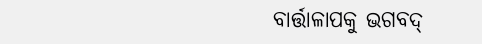ବାର୍ତ୍ତାଳାପକୁ ଭଗବଦ୍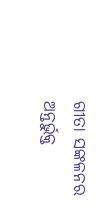ଗୀତା ସଙ୍କଳନର ଅନ୍ତର୍ଭୁକ୍ତ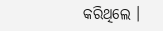କରିଥିଲେ ।